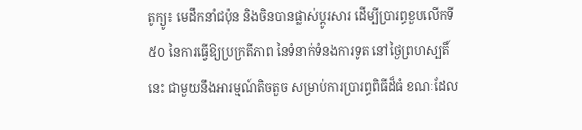តូក្យូ៖ មេដឹកនាំជប៉ុន និងចិនបានផ្លាស់ប្តូរសារ ដើម្បីប្រារព្ធខួបលើកទី៥០ នៃការធ្វើឱ្យប្រក្រតីភាព នៃទំនាក់ទំនងការទូត នៅថ្ងៃព្រហស្បតិ៍នេះ ជាមួយនឹងអារម្មណ៍តិចតួច សម្រាប់ការប្រារព្ធពិធីដ៏ធំ ខណៈដែល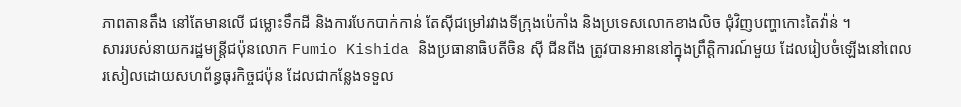ភាពតានតឹង នៅតែមានលើ ជម្លោះទឹកដី និងការបែកបាក់កាន់ តែស៊ីជម្រៅរវាងទីក្រុងប៉េកាំង និងប្រទេសលោកខាងលិច ជុំវិញបញ្ហាកោះតៃវ៉ាន់ ។
សាររបស់នាយករដ្ឋមន្ត្រីជប៉ុនលោក Fumio Kishida និងប្រធានាធិបតីចិន ស៊ី ជីនពីង ត្រូវបានអាននៅក្នុងព្រឹត្តិការណ៍មួយ ដែលរៀបចំឡើងនៅពេលរសៀលដោយសហព័ន្ធធុរកិច្ចជប៉ុន ដែលជាកន្លែងទទួល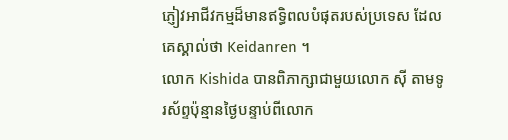ភ្ញៀវអាជីវកម្មដ៏មានឥទ្ធិពលបំផុតរបស់ប្រទេស ដែលគេស្គាល់ថា Keidanren ។
លោក Kishida បានពិភាក្សាជាមួយលោក ស៊ី តាមទូរស័ព្ទប៉ុន្មានថ្ងៃបន្ទាប់ពីលោក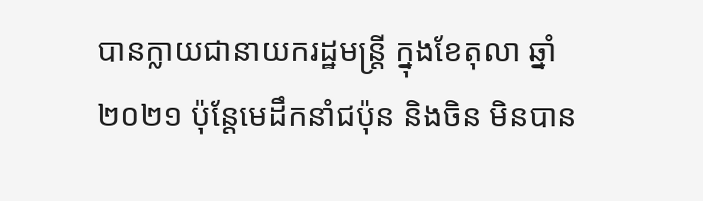បានក្លាយជានាយករដ្ឋមន្ត្រី ក្នុងខែតុលា ឆ្នាំ២០២១ ប៉ុន្តែមេដឹកនាំជប៉ុន និងចិន មិនបាន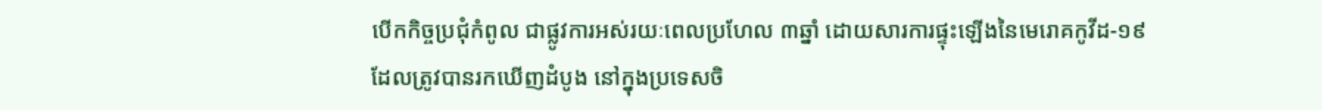បើកកិច្ចប្រជុំកំពូល ជាផ្លូវការអស់រយៈពេលប្រហែល ៣ឆ្នាំ ដោយសារការផ្ទុះឡើងនៃមេរោគកូវីដ-១៩ ដែលត្រូវបានរកឃើញដំបូង នៅក្នុងប្រទេសចិ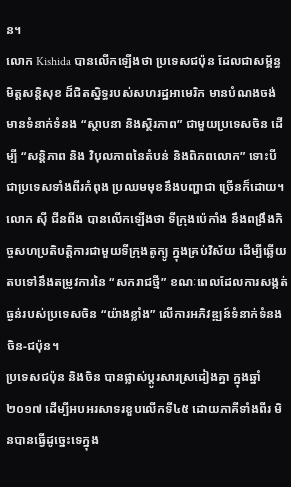ន។
លោក Kishida បានលើកឡើងថា ប្រទេសជប៉ុន ដែលជាសម្ព័ន្ធមិត្តសន្តិសុខ ដ៏ជិតស្និទ្ធរបស់សហរដ្ឋអាមេរិក មានបំណងចង់មានទំនាក់ទំនង “ស្ថាបនា និងស្ថិរភាព” ជាមួយប្រទេសចិន ដើម្បី “សន្តិភាព និង វិបុលភាពនៃតំបន់ និងពិភពលោក” ទោះបីជាប្រទេសទាំងពីរកំពុង ប្រឈមមុខនឹងបញ្ហាជា ច្រើនក៏ដោយ។
លោក ស៊ី ជីនពីង បានលើកឡើងថា ទីក្រុងប៉េកាំង នឹងពង្រឹងកិច្ចសហប្រតិបត្តិការជាមួយទីក្រុងតូក្យូ ក្នុងគ្រប់វិស័យ ដើម្បីឆ្លើយតបទៅនឹងតម្រូវការនៃ “សករាជថ្មី” ខណៈពេលដែលការសង្កត់ធ្ងន់របស់ប្រទេសចិន “យ៉ាងខ្លាំង” លើការអភិវឌ្ឍន៍ទំនាក់ទំនងចិន-ជប៉ុន។
ប្រទេសជប៉ុន និងចិន បានផ្លាស់ប្តូរសារស្រដៀងគ្នា ក្នុងឆ្នាំ២០១៧ ដើម្បីអបអរសាទរខួបលើកទី៤៥ ដោយភាគីទាំងពីរ មិនបានធ្វើដូច្នេះទេក្នុង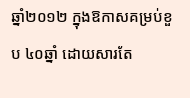ឆ្នាំ២០១២ ក្នុងឱកាសគម្រប់ខួប ៤០ឆ្នាំ ដោយសារតែ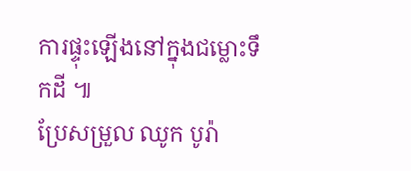ការផ្ទុះឡើងនៅក្នុងជម្លោះទឹកដី ៕
ប្រែសម្រួល ឈូក បូរ៉ា